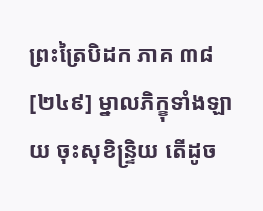ព្រះត្រៃបិដក ភាគ ៣៨
[២៤៩] ម្នាលភិក្ខុទាំងឡាយ ចុះសុខិន្ទ្រិយ តើដូច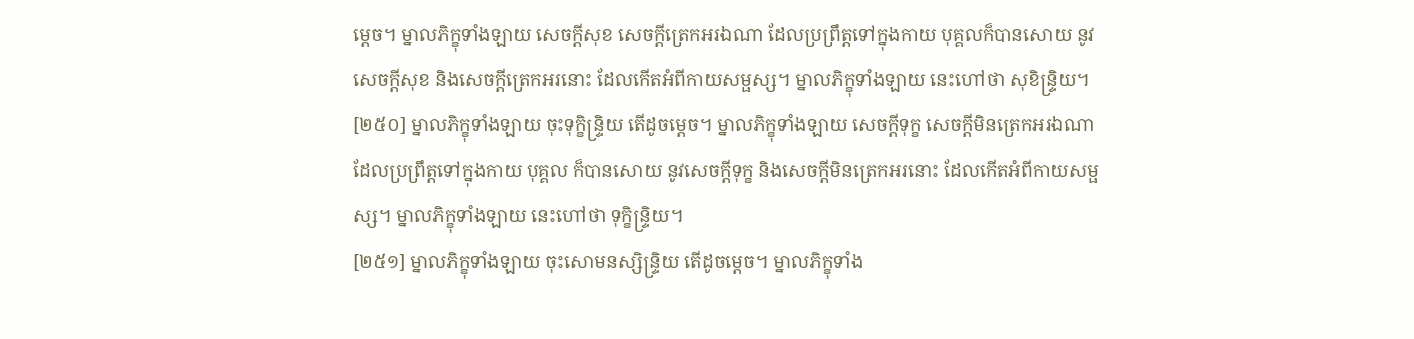ម្តេច។ ម្នាលភិក្ខុទាំងឡាយ សេចក្តីសុខ សេចក្តីត្រេកអរឯណា ដែលប្រព្រឹត្តទៅក្នុងកាយ បុគ្គលក៏បានសោយ នូវសេចក្តីសុខ និងសេចក្តីត្រេកអរនោះ ដែលកើតអំពីកាយសម្ផស្ស។ ម្នាលភិក្ខុទាំងឡាយ នេះហៅថា សុខិន្ទ្រិយ។
[២៥០] ម្នាលភិក្ខុទាំងឡាយ ចុះទុក្ខិន្ទ្រិយ តើដូចម្តេច។ ម្នាលភិក្ខុទាំងឡាយ សេចក្តីទុក្ខ សេចក្តីមិនត្រេកអរឯណា ដែលប្រព្រឹត្តទៅក្នុងកាយ បុគ្គល ក៏បានសោយ នូវសេចក្តីទុក្ខ និងសេចក្តីមិនត្រេកអរនោះ ដែលកើតអំពីកាយសម្ផស្ស។ ម្នាលភិក្ខុទាំងឡាយ នេះហៅថា ទុក្ខិន្ទ្រិយ។
[២៥១] ម្នាលភិក្ខុទាំងឡាយ ចុះសោមនស្សិន្ទ្រិយ តើដូចម្តេច។ ម្នាលភិក្ខុទាំង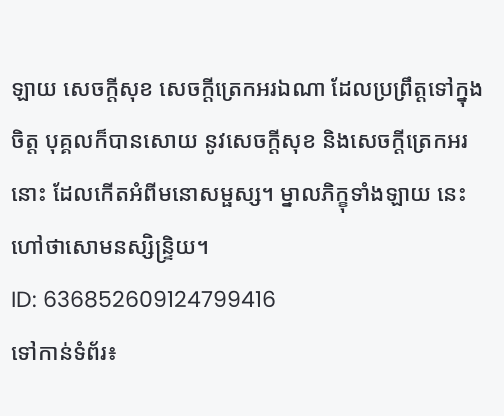ឡាយ សេចក្តីសុខ សេចក្តីត្រេកអរឯណា ដែលប្រព្រឹត្តទៅក្នុងចិត្ត បុគ្គលក៏បានសោយ នូវសេចក្តីសុខ និងសេចក្តីត្រេកអរនោះ ដែលកើតអំពីមនោសម្ផស្ស។ ម្នាលភិក្ខុទាំងឡាយ នេះហៅថាសោមនស្សិន្ទ្រិយ។
ID: 636852609124799416
ទៅកាន់ទំព័រ៖